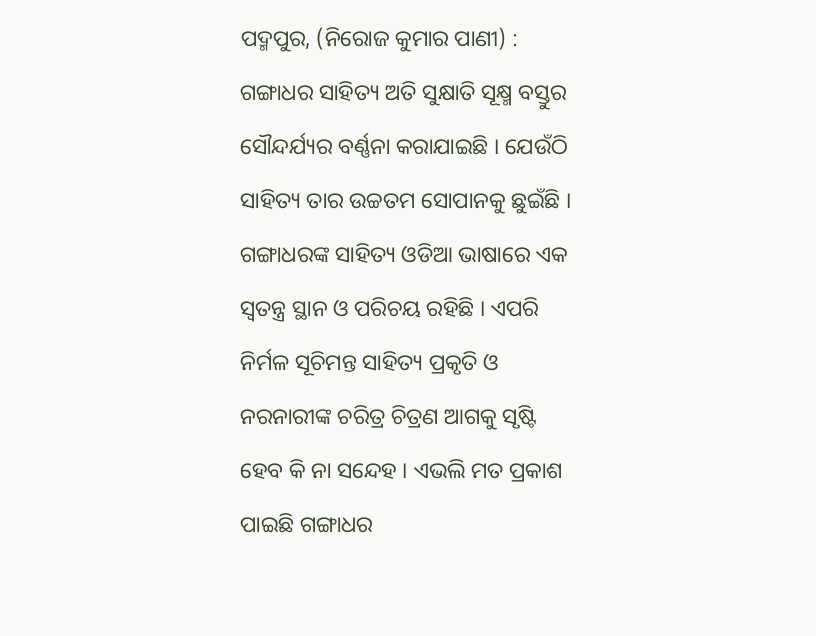ପଦ୍ମପୁର, (ନିରୋଜ କୁମାର ପାଣୀ) : ଗଙ୍ଗାଧର ସାହିତ୍ୟ ଅତି ସୁକ୍ଷାତି ସୂକ୍ଷ୍ମ ବସ୍ତୁର ସୌନ୍ଦର୍ଯ୍ୟର ବର୍ଣ୍ଣନା କରାଯାଇଛି । ଯେଉଁଠି ସାହିତ୍ୟ ତାର ଉଚ୍ଚତମ ସୋପାନକୁ ଛୁଇଁଛି । ଗଙ୍ଗାଧରଙ୍କ ସାହିତ୍ୟ ଓଡିଆ ଭାଷାରେ ଏକ ସ୍ୱତନ୍ତ୍ର ସ୍ଥାନ ଓ ପରିଚୟ ରହିଛି । ଏପରି ନିର୍ମଳ ସୂଚିମନ୍ତ ସାହିତ୍ୟ ପ୍ରକୃତି ଓ ନରନାରୀଙ୍କ ଚରିତ୍ର ଚିତ୍ରଣ ଆଗକୁ ସୃଷ୍ଟି ହେବ କି ନା ସନ୍ଦେହ । ଏଭଲି ମତ ପ୍ରକାଶ ପାଇଛି ଗଙ୍ଗାଧର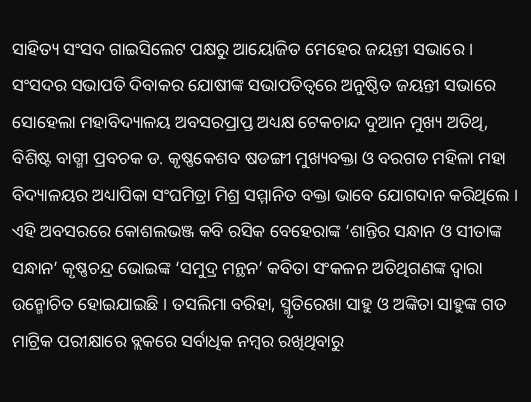ସାହିତ୍ୟ ସଂସଦ ଗାଇସିଲେଟ ପକ୍ଷରୁ ଆୟୋଜିତ ମେହେର ଜୟନ୍ତୀ ସଭାରେ । ସଂସଦର ସଭାପତି ଦିବାକର ଯୋଷୀଙ୍କ ସଭାପତିତ୍ୱରେ ଅନୁଷ୍ଠିତ ଜୟନ୍ତୀ ସଭାରେ ସୋହେଲା ମହାବିଦ୍ୟାଳୟ ଅବସରପ୍ରାପ୍ତ ଅଧ୍ୟକ୍ଷ ଟେକଚାନ୍ଦ ଦୁଆନ ମୁଖ୍ୟ ଅତିଥି, ବିଶିଷ୍ଟ ବାଗ୍ମୀ ପ୍ରବଚକ ଡ. କୃଷ୍ଣକେଶବ ଷଡଙ୍ଗୀ ମୁଖ୍ୟବକ୍ତା ଓ ବରଗଡ ମହିଳା ମହା ବିଦ୍ୟାଳୟର ଅଧ୍ୟାପିକା ସଂଘମିତ୍ରା ମିଶ୍ର ସମ୍ମାନିତ ବକ୍ତା ଭାବେ ଯୋଗଦାନ କରିଥିଲେ । ଏହି ଅବସରରେ କୋଶଲଭଞ୍ଜ କବି ରସିକ ବେହେରାଙ୍କ ‘ଶାନ୍ତିର ସନ୍ଧାନ ଓ ସୀତାଙ୍କ ସନ୍ଧାନ’ କୃଷ୍ଣଚନ୍ଦ୍ର ଭୋଇଙ୍କ ‘ସମୁଦ୍ର ମନ୍ଥନ’ କବିତା ସଂକଳନ ଅତିଥିଗଣଙ୍କ ଦ୍ୱାରା ଉନ୍ମୋଚିତ ହୋଇଯାଇଛି । ତସଲିମା ବରିହା, ସ୍ମୃତିରେଖା ସାହୁ ଓ ଅଙ୍କିତା ସାହୁଙ୍କ ଗତ ମାଟ୍ରିକ ପରୀକ୍ଷାରେ ବ୍ଲକରେ ସର୍ବାଧିକ ନମ୍ବର ରଖିଥିବାରୁ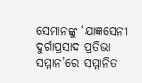ସେମାନଙ୍କୁ ‘ଯାଜ୍ଞସେନୀ ଦୁର୍ଗାପ୍ରସାଦ ପ୍ରତିଭା ସମ୍ମାନ’ରେ ସମ୍ମାନିତ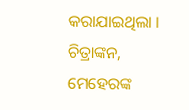କରାଯାଇଥିଲା । ଚିତ୍ରାଙ୍କନ, ମେହେରଙ୍କ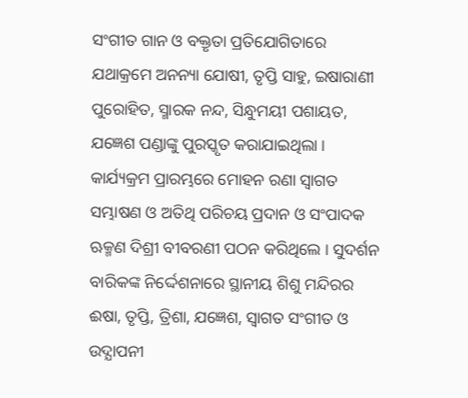ସଂଗୀତ ଗାନ ଓ ବକ୍ତୃତା ପ୍ରତିଯୋଗିତାରେ ଯଥାକ୍ରମେ ଅନନ୍ୟା ଯୋଷୀ, ତୃପ୍ତି ସାହୁ, ଇଷାରାଣୀ ପୁରୋହିତ, ସ୍ମାରକ ନନ୍ଦ, ସିନ୍ଧୁମୟୀ ପଶାୟତ, ଯଜ୍ଞେଶ ପଣ୍ଡାଙ୍କୁ ପୁରସ୍କୃତ କରାଯାଇଥିଲା । କାର୍ଯ୍ୟକ୍ରମ ପ୍ରାରମ୍ଭରେ ମୋହନ ରଣା ସ୍ୱାଗତ ସମ୍ଭାଷଣ ଓ ଅତିଥି ପରିଚୟ ପ୍ରଦାନ ଓ ସଂପାଦକ ଋକ୍ମଣ ଦିଶ୍ରୀ ବୀବରଣୀ ପଠନ କରିଥିଲେ । ସୁଦର୍ଶନ ବାରିକଙ୍କ ନିର୍ଦ୍ଦେଶନାରେ ସ୍ଥାନୀୟ ଶିଶୁ ମନ୍ଦିରର ଈଷା, ତୃପ୍ତି, ତ୍ରିଶା, ଯଜ୍ଞେଶ, ସ୍ୱାଗତ ସଂଗୀତ ଓ ଉଦ୍ଯାପନୀ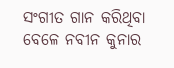ସଂଗୀତ ଗାନ କରିଥିବା ବେଳେ ନବୀନ କୁନାର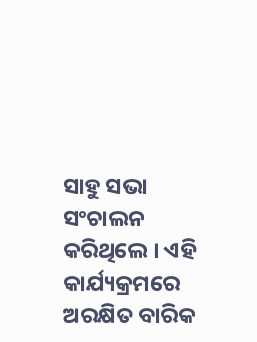ସାହୁ ସଭା ସଂଚାଲନ କରିଥିଲେ । ଏହି କାର୍ଯ୍ୟକ୍ରମରେ ଅରକ୍ଷିତ ବାରିକ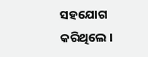ସହଯୋଗ କରିଥିଲେ ।